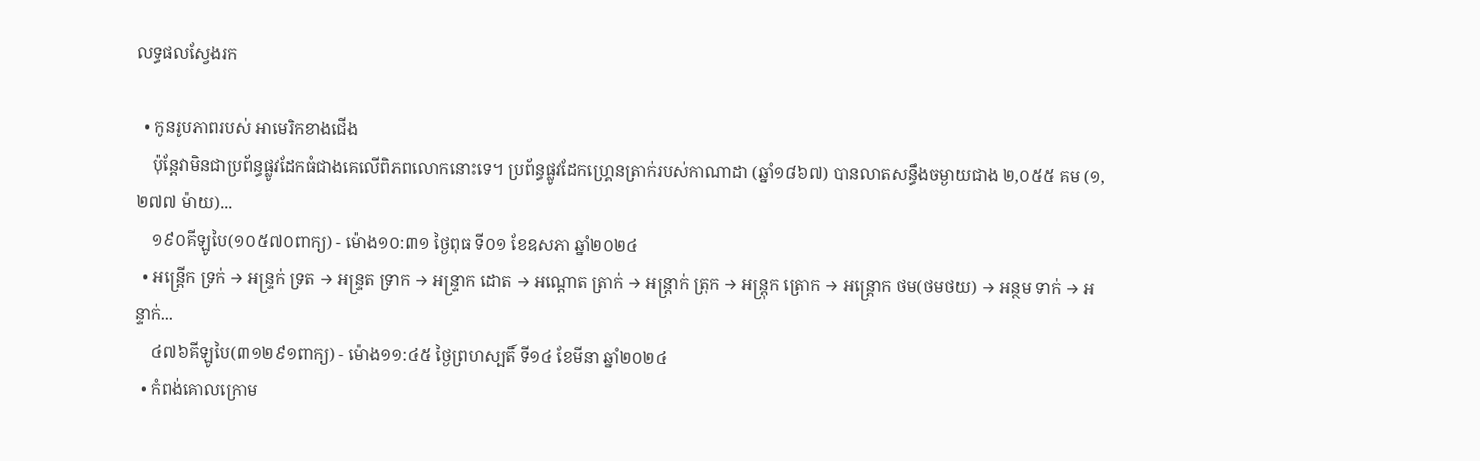លទ្ធផលស្វែងរក

  • កូនរូបភាពរបស់ អាមេរិកខាងជើង
    ប៉ុន្តែវាមិនជាប្រព័ន្ធផ្លូវដែកធំជាងគេលើពិភពលោកនោះទេ។ ប្រព័ន្ធផ្លូវដែកហ្គ្រេនត្រាក់របស់កាណាដា (ឆ្នាំ១៨៦៧) បានលាតសន្ធឹងចម្ងាយជាង ២,០៥៥ គម (១,២៧៧ ម៉ាយ)...
    ១៩០គីឡូបៃ(១០៥៧០ពាក្យ) - ម៉ោង១០:៣១ ថ្ងៃពុធ ទី០១ ខែឧសភា ឆ្នាំ២០២៤
  • អន្ត្រើក ទ្រក់ → អន្ទ្រក់ ទ្រត → អន្ទ្រត ទ្រាក → អន្ទ្រាក ដោត → អណ្ដោត ត្រាក់ → អន្ត្រាក់ ត្រុក → អន្ត្រុក ត្រោក → អន្ត្រោក ថម(ថមថយ) → អន្ថម ទាក់ → អន្ទាក់...
    ៤៧៦គីឡូបៃ(៣១២៩១ពាក្យ) - ម៉ោង១១:៤៥ ថ្ងៃព្រហស្បតិ៍ ទី១៤ ខែមីនា ឆ្នាំ២០២៤
  • កំពង់គោលក្រោម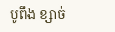បូពឹង ខ្សាច់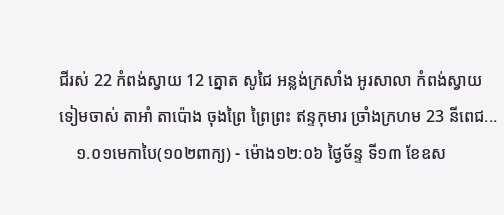ជីរស់ 22 កំពង់ស្វាយ 12 ត្នោត សូជៃ អន្លង់ក្រសាំង អូរសាលា កំពង់ស្វាយ ទៀមចាស់ តាអាំ តាប៉ោង ចុងព្រៃ ព្រៃព្រះ ឥន្ទកុមារ ច្រាំងក្រហម 23 នីពេជ...
    ១.០១មេកាបៃ(១០២ពាក្យ) - ម៉ោង១២:០៦ ថ្ងៃច័ន្ទ ទី១៣ ខែឧស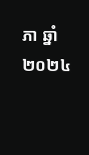ភា ឆ្នាំ២០២៤